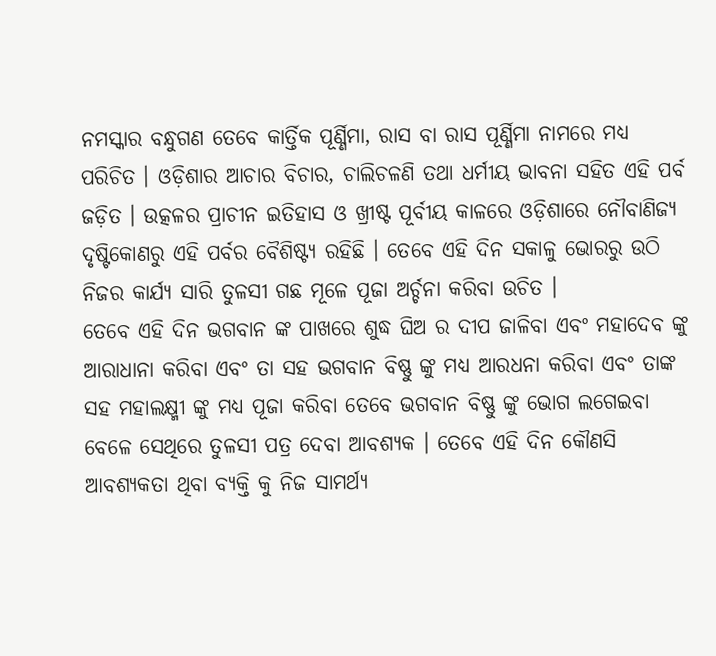ନମସ୍କାର ବନ୍ଧୁଗଣ ତେବେ କାର୍ତ୍ତିକ ପୂର୍ଣ୍ଣିମା, ରାସ ବା ରାସ ପୂର୍ଣ୍ଣିମା ନାମରେ ମଧ୍ୟ ପରିଚିତ । ଓଡ଼ିଶାର ଆଚାର ବିଚାର, ଚାଲିଚଳଣି ତଥା ଧର୍ମୀୟ ଭାବନା ସହିତ ଏହି ପର୍ବ ଜଡ଼ିତ । ଉତ୍କଳର ପ୍ରାଚୀନ ଇତିହାସ ଓ ଖ୍ରୀଷ୍ଟ ପୂର୍ବୀୟ କାଳରେ ଓଡ଼ିଶାରେ ନୌବାଣିଜ୍ୟ ଦୃଷ୍ଟିକୋଣରୁ ଏହି ପର୍ବର ବୈଶିଷ୍ଟ୍ୟ ରହିଛି । ତେବେ ଏହି ଦିନ ସକାଳୁ ଭୋରରୁ ଉଠି ନିଜର କାର୍ଯ୍ୟ ସାରି ତୁଳସୀ ଗଛ ମୂଳେ ପୂଜା ଅର୍ଚ୍ଚନା କରିବା ଉଚିତ ।
ତେବେ ଏହି ଦିନ ଭଗବାନ ଙ୍କ ପାଖରେ ଶୁଦ୍ଧ ଘିଅ ର ଦୀପ ଜାଳିବା ଏବଂ ମହାଦେବ ଙ୍କୁ ଆରାଧାନା କରିବା ଏବଂ ତା ସହ ଭଗବାନ ବିଷ୍ଣୁ ଙ୍କୁ ମଧ୍ୟ ଆରଧନା କରିବା ଏବଂ ତାଙ୍କ ସହ ମହାଲକ୍ଷ୍ମୀ ଙ୍କୁ ମଧ୍ୟ ପୂଜା କରିବା ତେବେ ଭଗବାନ ବିଷ୍ଣୁ ଙ୍କୁ ଭୋଗ ଲଗେଇବା ବେଳେ ସେଥିରେ ତୁଳସୀ ପତ୍ର ଦେବା ଆବଶ୍ୟକ । ତେବେ ଏହି ଦିନ କୌଣସି ଆବଶ୍ୟକତା ଥିବା ବ୍ୟକ୍ତି କୁ ନିଜ ସାମର୍ଥ୍ୟ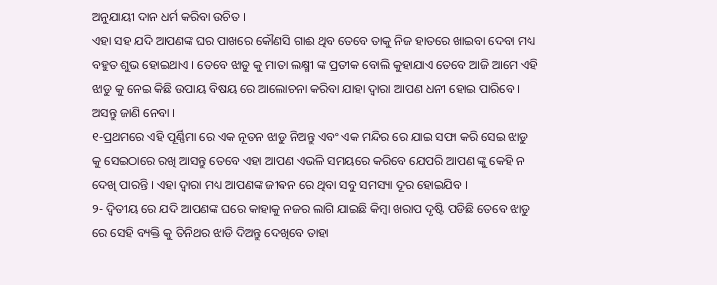ଅନୁଯାୟୀ ଦାନ ଧର୍ମ କରିବା ଉଚିତ ।
ଏହା ସହ ଯଦି ଆପଣଙ୍କ ଘର ପାଖରେ କୌଣସି ଗାଈ ଥିବ ତେବେ ତାକୁ ନିଜ ହାତରେ ଖାଇବା ଦେବା ମଧ୍ୟ ବହୁତ ଶୁଭ ହୋଇଥାଏ । ତେବେ ଝାଡୁ କୁ ମାତା ଲକ୍ଷ୍ମୀ ଙ୍କ ପ୍ରତୀକ ବୋଲି କୁହାଯାଏ ତେବେ ଆଜି ଆମେ ଏହି ଝାଡୁ କୁ ନେଇ କିଛି ଉପାୟ ବିଷୟ ରେ ଆଲୋଚନା କରିବା ଯାହା ଦ୍ୱାରା ଆପଣ ଧନୀ ହୋଇ ପାରିବେ । ଅସନ୍ତୁ ଜାଣି ନେବା ।
୧-ପ୍ରଥମରେ ଏହି ପୂର୍ଣ୍ଣିମା ରେ ଏକ ନୂତନ ଝାଡୁ ନିଅନ୍ତୁ ଏବଂ ଏକ ମନ୍ଦିର ରେ ଯାଇ ସଫା କରି ସେଇ ଝାଡୁ କୁ ସେଇଠାରେ ରଖି ଆସନ୍ତୁ ତେବେ ଏହା ଆପଣ ଏଭଳି ସମୟରେ କରିବେ ଯେପରି ଆପଣ ଙ୍କୁ କେହି ନ ଦେଖି ପାରନ୍ତି । ଏହା ଦ୍ୱାରା ମଧ୍ୟ ଆପଣଙ୍କ ଜୀଵନ ରେ ଥିବା ସବୁ ସମସ୍ୟା ଦୂର ହୋଇଯିବ ।
୨- ଦ୍ଵିତୀୟ ରେ ଯଦି ଆପଣଙ୍କ ଘରେ କାହାକୁ ନଜର ଲାଗି ଯାଇଛି କିମ୍ବା ଖରାପ ଦୃଷ୍ଟି ପଡିଛି ତେବେ ଝାଡୁ ରେ ସେହି ବ୍ୟକ୍ତି କୁ ତିନିଥର ଝାଡି ଦିଅନ୍ତୁ ଦେଖିବେ ତାହା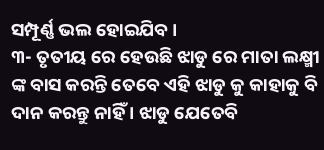ସମ୍ପୂର୍ଣ୍ଣ ଭଲ ହୋଇଯିବ ।
୩- ତୃତୀୟ ରେ ହେଉଛି ଝାଡୁ ରେ ମାତା ଲକ୍ଷ୍ମୀ ଙ୍କ ବାସ କରନ୍ତି ତେବେ ଏହି ଝାଡୁ କୁ କାହାକୁ ବି ଦାନ କରନ୍ତୁ ନାହିଁ । ଝାଡୁ ଯେତେବି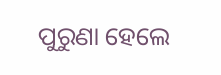ପୁରୁଣା ହେଲେ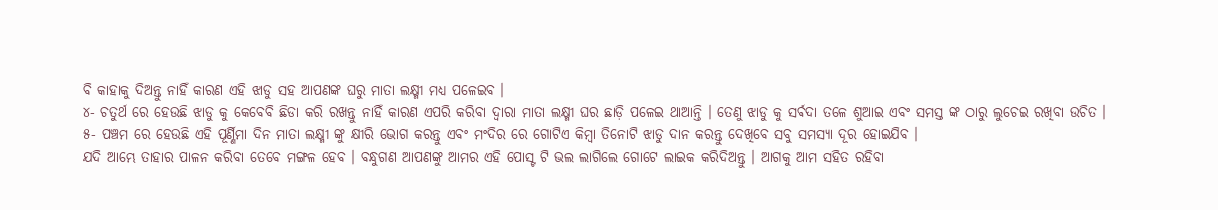ବି କାହାକୁ ଦିଅନ୍ତୁ ନାହିଁ କାରଣ ଏହି ଝାଡୁ ସହ ଆପଣଙ୍କ ଘରୁ ମାତା ଲକ୍ଷ୍ମୀ ମଧ୍ୟ ପଳେଇବ ।
୪- ଚତୁର୍ଥ ରେ ହେଉଛି ଝାଡୁ କୁ କେବେବି ଛିଡା କରି ରଖନ୍ତୁ ନାହିଁ କାରଣ ଏପରି କରିବା ଦ୍ୱାରା ମାତା ଲକ୍ଷ୍ମୀ ଘର ଛାଡ଼ି ପଳେଇ ଥାଆନ୍ତି । ତେଣୁ ଝାଡୁ କୁ ସର୍ଵଦା ତଳେ ଶୁଆଇ ଏବଂ ସମସ୍ତ ଙ୍କ ଠାରୁ ଲୁଚେଇ ରଖିବା ଉଚିତ ।
୫- ପଞ୍ଚମ ରେ ହେଉଛି ଏହି ପୂର୍ଣ୍ଣିମା ଦିନ ମାତା ଲକ୍ଷ୍ମୀ ଙ୍କୁ କ୍ଷୀରି ଭୋଗ କରନ୍ତୁ ଏବଂ ମଂଦିର ରେ ଗୋଟିଏ କିମ୍ବା ତିନୋଟି ଝାଡୁ ଦାନ କରନ୍ତୁ ଦେଖିବେ ସବୁ ସମସ୍ୟା ଦୂର ହୋଇଯିବ ।
ଯଦି ଆମ୍ଭେ ତାହାର ପାଳନ କରିବା ତେବେ ମଙ୍ଗଳ ହେବ । ବନ୍ଧୁଗଣ ଆପଣଙ୍କୁ ଆମର ଏହି ପୋସ୍ଟ ଟି ଭଲ ଲାଗିଲେ ଗୋଟେ ଲାଇକ କରିଦିଅନ୍ତୁ । ଆଗକୁ ଆମ ସହିତ ରହିବା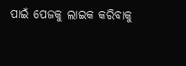ପାଇଁ ପେଜକୁ ଲାଇକ କରିବାକୁ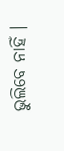ଭୁଲିବେ ନାହିଁ ।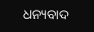ଧନ୍ୟବାଦ